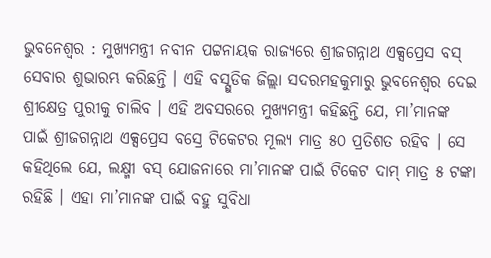ଭୁବନେଶ୍ବର : ମୁଖ୍ୟମନ୍ତ୍ରୀ ନବୀନ ପଟ୍ଟନାୟକ ରାଜ୍ୟରେ ଶ୍ରୀଜଗନ୍ନାଥ ଏକ୍ସପ୍ରେସ ବସ୍ ସେବାର ଶୁଭାରମ୍ଭ କରିଛନ୍ତି । ଏହି ବସ୍ଗୁଡିକ ଜିଲ୍ଲା ସଦରମହକୁମାରୁ ଭୁବନେଶ୍ୱର ଦେଇ ଶ୍ରୀକ୍ଷେତ୍ର ପୁରୀକୁ ଚାଲିବ । ଏହି ଅବସରରେ ମୁଖ୍ୟମନ୍ତ୍ରୀ କହିଛନ୍ତି ଯେ, ମା’ମାନଙ୍କ ପାଇଁ ଶ୍ରୀଜଗନ୍ନାଥ ଏକ୍ସପ୍ରେସ ବସ୍ରେ ଟିକେଟର ମୂଲ୍ୟ ମାତ୍ର ୫୦ ପ୍ରତିଶତ ରହିବ । ସେ କହିଥିଲେ ଯେ, ଲକ୍ଷ୍ମୀ ବସ୍ ଯୋଜନାରେ ମା’ମାନଙ୍କ ପାଇଁ ଟିକେଟ ଦାମ୍ ମାତ୍ର ୫ ଟଙ୍କା ରହିଛି । ଏହା ମା’ମାନଙ୍କ ପାଇଁ ବହୁ ସୁବିଧା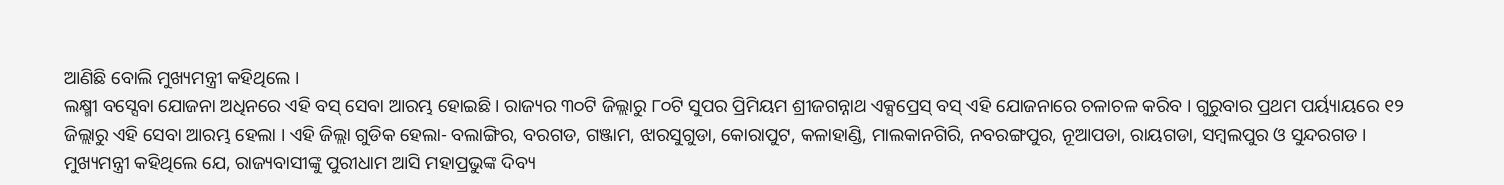ଆଣିଛି ବୋଲି ମୁଖ୍ୟମନ୍ତ୍ରୀ କହିଥିଲେ ।
ଲକ୍ଷ୍ମୀ ବସ୍ସେବା ଯୋଜନା ଅଧିନରେ ଏହି ବସ୍ ସେବା ଆରମ୍ଭ ହୋଇଛି । ରାଜ୍ୟର ୩୦ଟି ଜିଲ୍ଲାରୁ ୮୦ଟି ସୁପର ପ୍ରିମିୟମ ଶ୍ରୀଜଗନ୍ନାଥ ଏକ୍ସପ୍ରେସ୍ ବସ୍ ଏହି ଯୋଜନାରେ ଚଳାଚଳ କରିବ । ଗୁରୁବାର ପ୍ରଥମ ପର୍ୟ୍ୟାୟରେ ୧୨ ଜିଲ୍ଲାରୁ ଏହି ସେବା ଆରମ୍ଭ ହେଲା । ଏହି ଜିଲ୍ଲା ଗୁଡିକ ହେଲା- ବଲାଙ୍ଗିର, ବରଗଡ, ଗଞ୍ଜାମ, ଝାରସୁଗୁଡା, କୋରାପୁଟ, କଳାହାଣ୍ଡି, ମାଲକାନଗିରି, ନବରଙ୍ଗପୁର, ନୂଆପଡା, ରାୟଗଡା, ସମ୍ବଲପୁର ଓ ସୁନ୍ଦରଗଡ ।
ମୁଖ୍ୟମନ୍ତ୍ରୀ କହିଥିଲେ ଯେ, ରାଜ୍ୟବାସୀଙ୍କୁ ପୁରୀଧାମ ଆସି ମହାପ୍ରଭୁଙ୍କ ଦିବ୍ୟ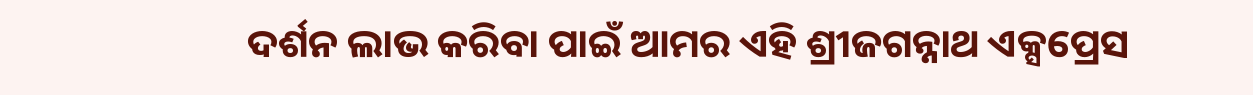ଦର୍ଶନ ଲାଭ କରିବା ପାଇଁ ଆମର ଏହି ଶ୍ରୀଜଗନ୍ନାଥ ଏକ୍ସପ୍ରେସ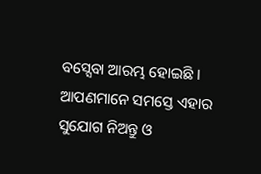ବସ୍ସେବା ଆରମ୍ଭ ହୋଇଛି । ଆପଣମାନେ ସମସ୍ତେ ଏହାର ସୁଯୋଗ ନିଅନ୍ତୁ ଓ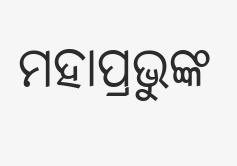ମହାପ୍ରଭୁଙ୍କ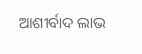ଆଶୀର୍ବାଦ ଲାଭ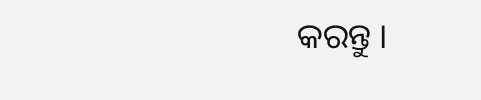କରନ୍ତୁ ।